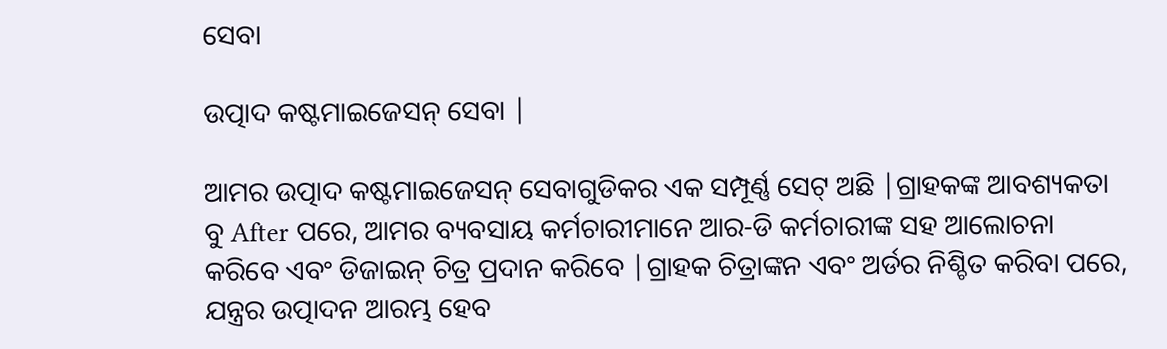ସେବା

ଉତ୍ପାଦ କଷ୍ଟମାଇଜେସନ୍ ସେବା |

ଆମର ଉତ୍ପାଦ କଷ୍ଟମାଇଜେସନ୍ ସେବାଗୁଡିକର ଏକ ସମ୍ପୂର୍ଣ୍ଣ ସେଟ୍ ଅଛି |ଗ୍ରାହକଙ୍କ ଆବଶ୍ୟକତା ବୁ After ପରେ, ଆମର ବ୍ୟବସାୟ କର୍ମଚାରୀମାନେ ଆର-ଡି କର୍ମଚାରୀଙ୍କ ସହ ଆଲୋଚନା କରିବେ ଏବଂ ଡିଜାଇନ୍ ଚିତ୍ର ପ୍ରଦାନ କରିବେ |ଗ୍ରାହକ ଚିତ୍ରାଙ୍କନ ଏବଂ ଅର୍ଡର ନିଶ୍ଚିତ କରିବା ପରେ, ଯନ୍ତ୍ରର ଉତ୍ପାଦନ ଆରମ୍ଭ ହେବ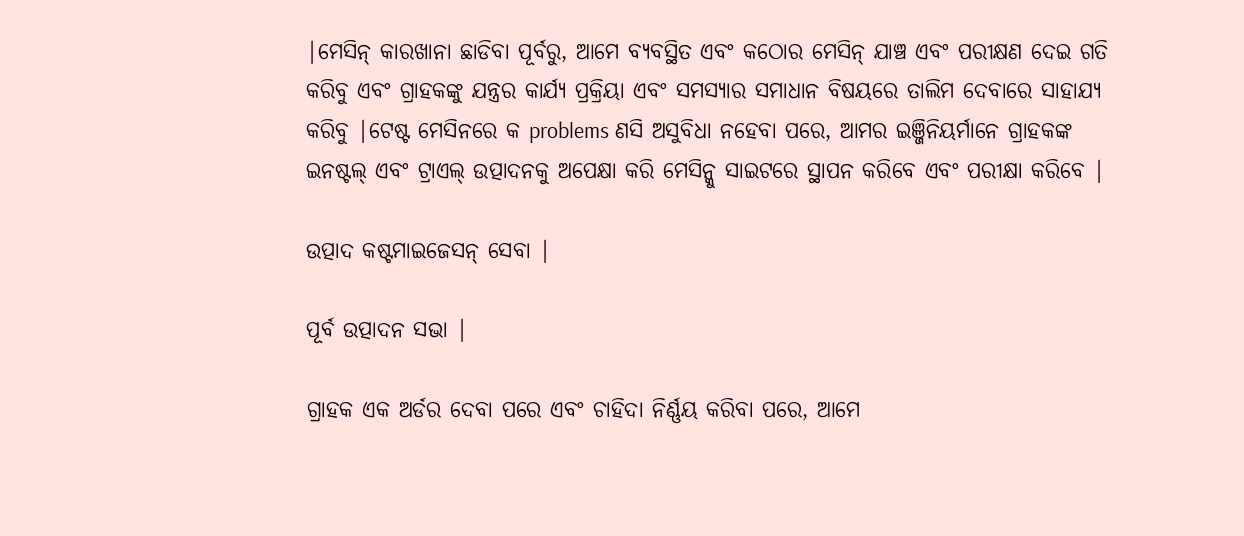|ମେସିନ୍ କାରଖାନା ଛାଡିବା ପୂର୍ବରୁ, ଆମେ ବ୍ୟବସ୍ଥିତ ଏବଂ କଠୋର ମେସିନ୍ ଯାଞ୍ଚ ଏବଂ ପରୀକ୍ଷଣ ଦେଇ ଗତି କରିବୁ ଏବଂ ଗ୍ରାହକଙ୍କୁ ଯନ୍ତ୍ରର କାର୍ଯ୍ୟ ପ୍ରକ୍ରିୟା ଏବଂ ସମସ୍ୟାର ସମାଧାନ ବିଷୟରେ ତାଲିମ ଦେବାରେ ସାହାଯ୍ୟ କରିବୁ |ଟେଷ୍ଟ ମେସିନରେ କ problems ଣସି ଅସୁବିଧା ନହେବା ପରେ, ଆମର ଇଞ୍ଜିନିୟର୍ମାନେ ଗ୍ରାହକଙ୍କ ଇନଷ୍ଟଲ୍ ଏବଂ ଟ୍ରାଏଲ୍ ଉତ୍ପାଦନକୁ ଅପେକ୍ଷା କରି ମେସିନ୍କୁ ସାଇଟରେ ସ୍ଥାପନ କରିବେ ଏବଂ ପରୀକ୍ଷା କରିବେ |

ଉତ୍ପାଦ କଷ୍ଟମାଇଜେସନ୍ ସେବା |

ପୂର୍ବ ଉତ୍ପାଦନ ସଭା |

ଗ୍ରାହକ ଏକ ଅର୍ଡର ଦେବା ପରେ ଏବଂ ଚାହିଦା ନିର୍ଣ୍ଣୟ କରିବା ପରେ, ଆମେ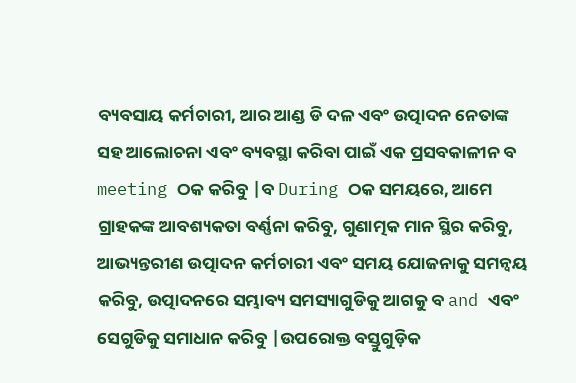ବ୍ୟବସାୟ କର୍ମଚାରୀ, ଆର ଆଣ୍ଡ ଡି ଦଳ ଏବଂ ଉତ୍ପାଦନ ନେତାଙ୍କ ସହ ଆଲୋଚନା ଏବଂ ବ୍ୟବସ୍ଥା କରିବା ପାଇଁ ଏକ ପ୍ରସବକାଳୀନ ବ meeting ଠକ କରିବୁ |ବ During ଠକ ସମୟରେ, ଆମେ ଗ୍ରାହକଙ୍କ ଆବଶ୍ୟକତା ବର୍ଣ୍ଣନା କରିବୁ, ଗୁଣାତ୍ମକ ମାନ ସ୍ଥିର କରିବୁ, ଆଭ୍ୟନ୍ତରୀଣ ଉତ୍ପାଦନ କର୍ମଚାରୀ ଏବଂ ସମୟ ଯୋଜନାକୁ ସମନ୍ୱୟ କରିବୁ, ଉତ୍ପାଦନରେ ସମ୍ଭାବ୍ୟ ସମସ୍ୟାଗୁଡିକୁ ଆଗକୁ ବ and ଏବଂ ସେଗୁଡିକୁ ସମାଧାନ କରିବୁ |ଉପରୋକ୍ତ ବସ୍ତୁଗୁଡ଼ିକ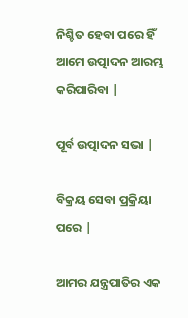ନିଶ୍ଚିତ ହେବା ପରେ ହିଁ ଆମେ ଉତ୍ପାଦନ ଆରମ୍ଭ କରିପାରିବା |

ପୂର୍ବ ଉତ୍ପାଦନ ସଭା |

ବିକ୍ରୟ ସେବା ପ୍ରକ୍ରିୟା ପରେ |

ଆମର ଯନ୍ତ୍ରପାତିର ଏକ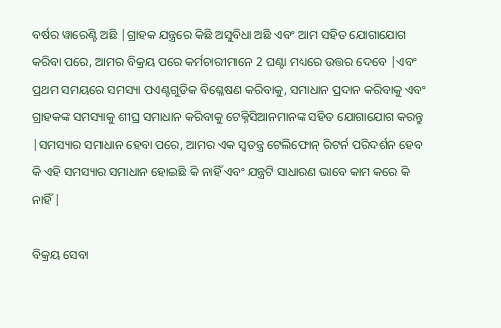ବର୍ଷର ୱାରେଣ୍ଟି ଅଛି |ଗ୍ରାହକ ଯନ୍ତ୍ରରେ କିଛି ଅସୁବିଧା ଅଛି ଏବଂ ଆମ ସହିତ ଯୋଗାଯୋଗ କରିବା ପରେ, ଆମର ବିକ୍ରୟ ପରେ କର୍ମଚାରୀମାନେ 2 ଘଣ୍ଟା ମଧ୍ୟରେ ଉତ୍ତର ଦେବେ |ଏବଂ ପ୍ରଥମ ସମୟରେ ସମସ୍ୟା ପଏଣ୍ଟଗୁଡିକ ବିଶ୍ଳେଷଣ କରିବାକୁ, ସମାଧାନ ପ୍ରଦାନ କରିବାକୁ ଏବଂ ଗ୍ରାହକଙ୍କ ସମସ୍ୟାକୁ ଶୀଘ୍ର ସମାଧାନ କରିବାକୁ ଟେକ୍ନିସିଆନମାନଙ୍କ ସହିତ ଯୋଗାଯୋଗ କରନ୍ତୁ |ସମସ୍ୟାର ସମାଧାନ ହେବା ପରେ, ଆମର ଏକ ସ୍ୱତନ୍ତ୍ର ଟେଲିଫୋନ୍ ରିଟର୍ନ ପରିଦର୍ଶନ ହେବ କି ଏହି ସମସ୍ୟାର ସମାଧାନ ହୋଇଛି କି ନାହିଁ ଏବଂ ଯନ୍ତ୍ରଟି ସାଧାରଣ ଭାବେ କାମ କରେ କି ନାହିଁ |

ବିକ୍ରୟ ସେବା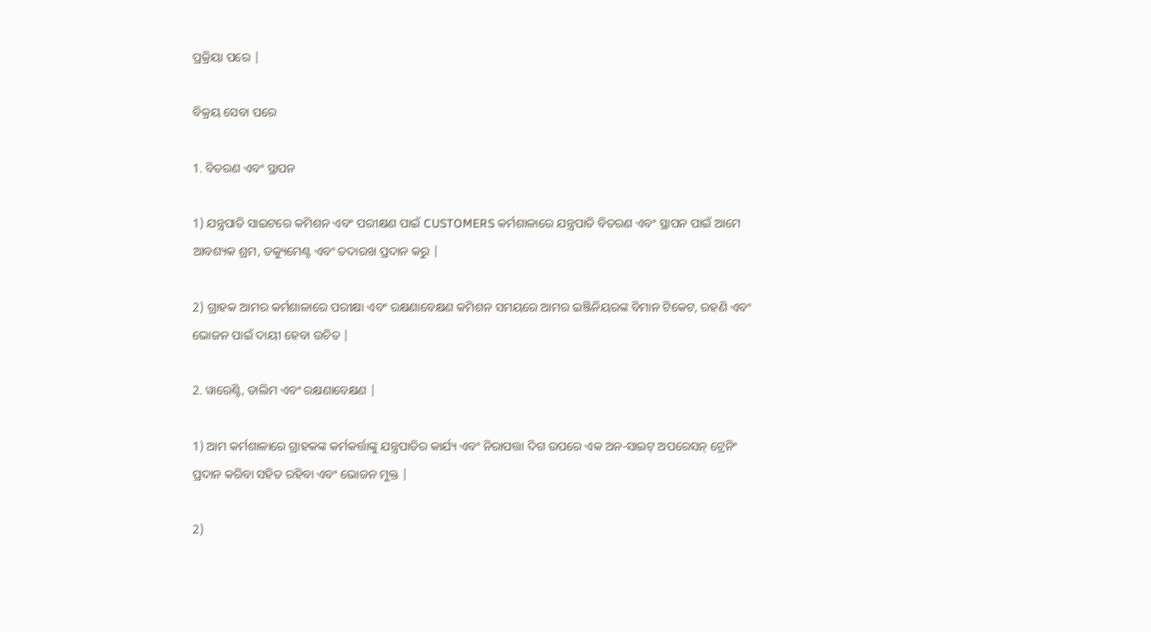ପ୍ରକ୍ରିୟା ପରେ |

ବିକ୍ରୟ ସେବା ପରେ

1. ବିତରଣ ଏବଂ ସ୍ଥାପନ

1) ଯନ୍ତ୍ରପାତି ସାଇଟରେ କମିଶନ ଏବଂ ପରୀକ୍ଷଣ ପାଇଁ CUSTOMERS କର୍ମଶାଳାରେ ଯନ୍ତ୍ରପାତି ବିତରଣ ଏବଂ ସ୍ଥାପନ ପାଇଁ ଆମେ ଆବଶ୍ୟକ ଶ୍ରମ, ଡକ୍ୟୁମେଣ୍ଟ ଏବଂ ତଦାରଖ ପ୍ରଦାନ କରୁ |

2) ଗ୍ରାହକ ଆମର କର୍ମଶାଳାରେ ପରୀକ୍ଷା ଏବଂ ରକ୍ଷଣାବେକ୍ଷଣ କମିଶନ ସମୟରେ ଆମର ଇଞ୍ଜିନିୟରଙ୍କ ବିମାନ ଟିକେଟ, ରହଣି ଏବଂ ଭୋଜନ ପାଇଁ ଦାୟୀ ହେବା ଉଚିତ |

2. ୱାରେଣ୍ଟି, ତାଲିମ ଏବଂ ରକ୍ଷଣାବେକ୍ଷଣ |

1) ଆମ କର୍ମଶାଳାରେ ଗ୍ରାହକଙ୍କ କର୍ମକର୍ତ୍ତାଙ୍କୁ ଯନ୍ତ୍ରପାତିର କାର୍ଯ୍ୟ ଏବଂ ନିରାପତ୍ତା ଦିଗ ଉପରେ ଏକ ଅନ-ସାଇଟ୍ ଅପରେସନ୍ ଟ୍ରେନିଂ ପ୍ରଦାନ କରିବା ସହିତ ରହିବା ଏବଂ ଭୋଜନ ମୁକ୍ତ |

2)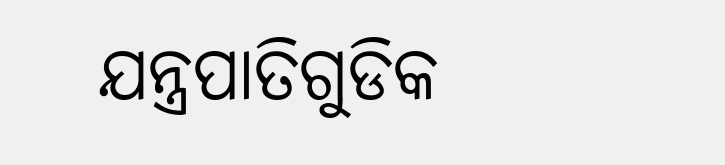ଯନ୍ତ୍ରପାତିଗୁଡିକ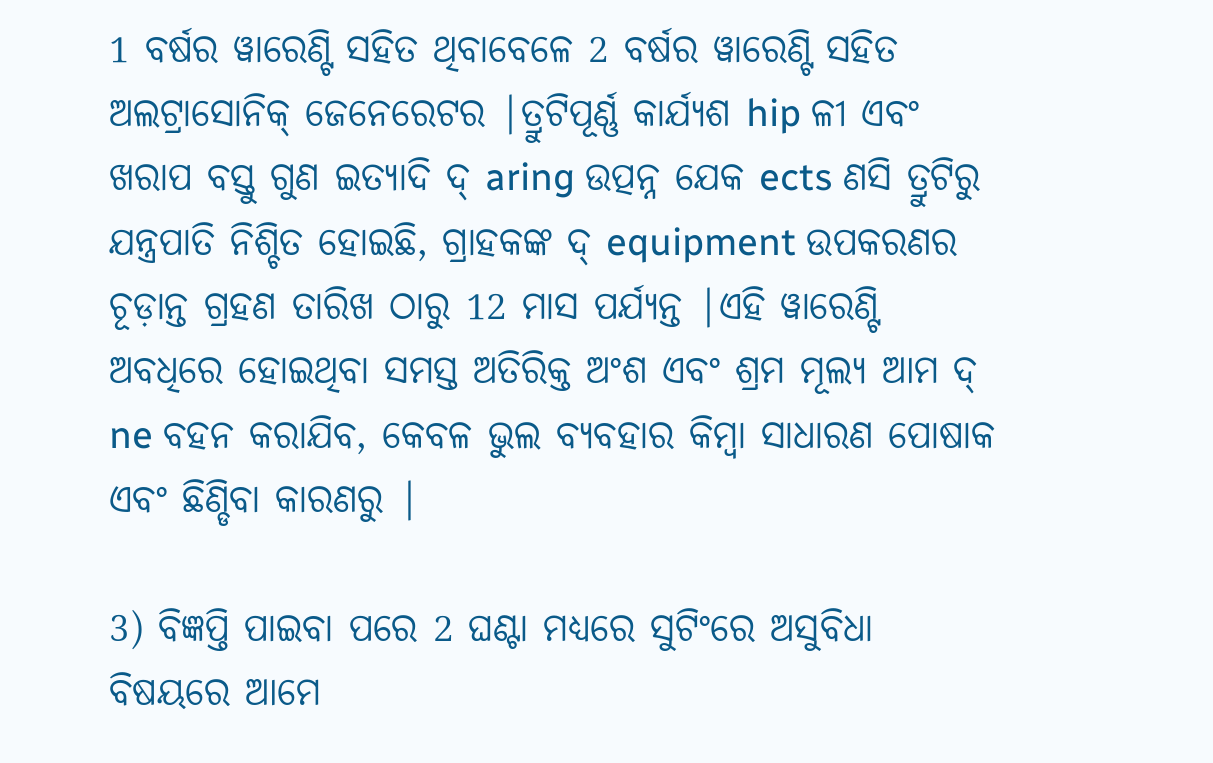1 ବର୍ଷର ୱାରେଣ୍ଟି ସହିତ ଥିବାବେଳେ 2 ବର୍ଷର ୱାରେଣ୍ଟି ସହିତ ଅଲଟ୍ରାସୋନିକ୍ ଜେନେରେଟର |ତ୍ରୁଟିପୂର୍ଣ୍ଣ କାର୍ଯ୍ୟଶ hip ଳୀ ଏବଂ ଖରାପ ବସ୍ତୁ ଗୁଣ ଇତ୍ୟାଦି ଦ୍ aring ଉତ୍ପନ୍ନ ଯେକ ects ଣସି ତ୍ରୁଟିରୁ ଯନ୍ତ୍ରପାତି ନିଶ୍ଚିତ ହୋଇଛି, ଗ୍ରାହକଙ୍କ ଦ୍ equipment ଉପକରଣର ଚୂଡ଼ାନ୍ତ ଗ୍ରହଣ ତାରିଖ ଠାରୁ 12 ମାସ ପର୍ଯ୍ୟନ୍ତ |ଏହି ୱାରେଣ୍ଟି ଅବଧିରେ ହୋଇଥିବା ସମସ୍ତ ଅତିରିକ୍ତ ଅଂଶ ଏବଂ ଶ୍ରମ ମୂଲ୍ୟ ଆମ ଦ୍ ne ବହନ କରାଯିବ, କେବଳ ଭୁଲ ବ୍ୟବହାର କିମ୍ବା ସାଧାରଣ ପୋଷାକ ଏବଂ ଛିଣ୍ଡିବା କାରଣରୁ |

3) ବିଜ୍ଞପ୍ତି ପାଇବା ପରେ 2 ଘଣ୍ଟା ମଧ୍ୟରେ ସୁଟିଂରେ ଅସୁବିଧା ବିଷୟରେ ଆମେ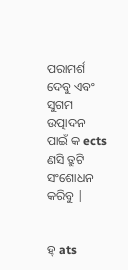ପରାମର୍ଶ ଦେବୁ ଏବଂ ସୁଗମ ଉତ୍ପାଦନ ପାଇଁ କ ects ଣସି ତ୍ରୁଟି ସଂଶୋଧନ କରିବୁ |


ହ୍ ats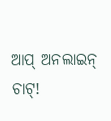ଆପ୍ ଅନଲାଇନ୍ ଚାଟ୍!